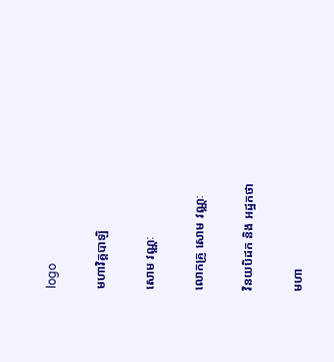logo

មហាវិគ្គបាឡិ

សោម វណ្ណៈ

លោកគ្រូ សោម វណ្ណៈ

វិនយបិដក និង អដ្ឋកថា

មហា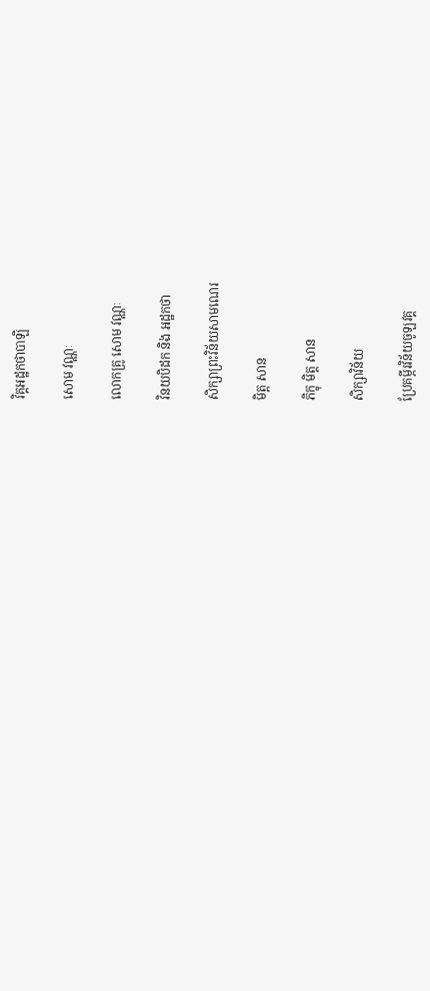វិគ្គអដ្ឋកថាបាឡិ

សោម វណ្ណៈ

លោកគ្រូ សោម វណ្ណៈ

វិនយបិដក និង អដ្ឋកថា

សិក្សាព្រះវិន័យសាមណេរ

មិត្ត សាន

ភិក្ខុ មិត្ត សាន

សិក្សាវិន័យ

ប្រែគម្ភីរវិន័យចូឡវគ្គ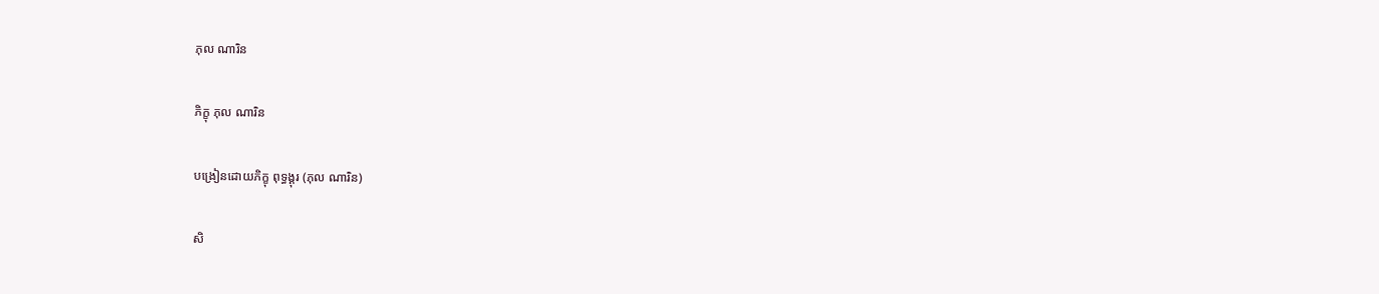ភុល ណារិន

ភិក្ខុ ភុល ណារិន

បង្រៀនដោយភិក្ខុ ពុទ្ធង្គុរ (ភុល ណារិន)

សិ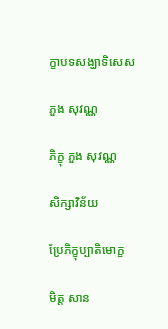ក្ខាបទសង្ឃាទិសេស

ភួង សុវណ្ណ

ភិក្ខុ ភួង សុវណ្ណ

សិក្សាវិន័យ

ប្រែភិក្ខុប្បាតិមោក្ខ

មិត្ត សាន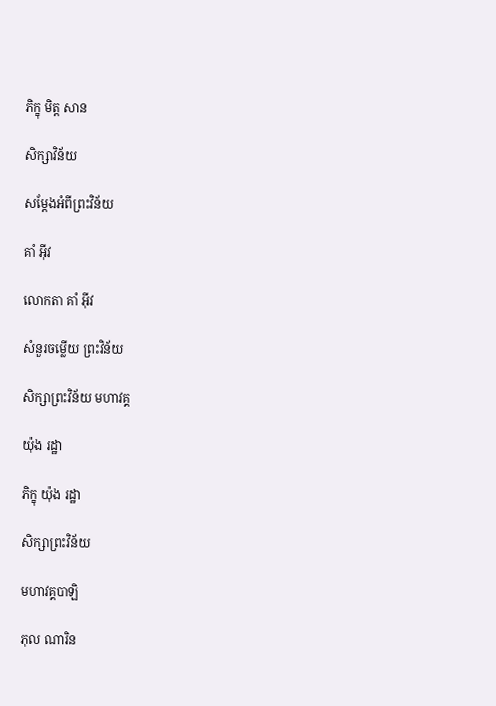ភិក្ខុ មិត្ត សាន

សិក្សាវិន័យ

សម្តែងអំពីព្រះវិន័យ

គាំ អ៊ីវ

លោកតា គាំ អ៊ីវ

សំនួរចម្លើយ ព្រះវិន័យ

សិក្សាព្រះវិន័យ មហាវគ្គ

យ៉ុង រដ្ឋា

ភិក្ខុ យ៉ុង រដ្ឋា

សិក្សាព្រះវិន័យ

មហាវគ្គបាឡិ

ភុល ណារិន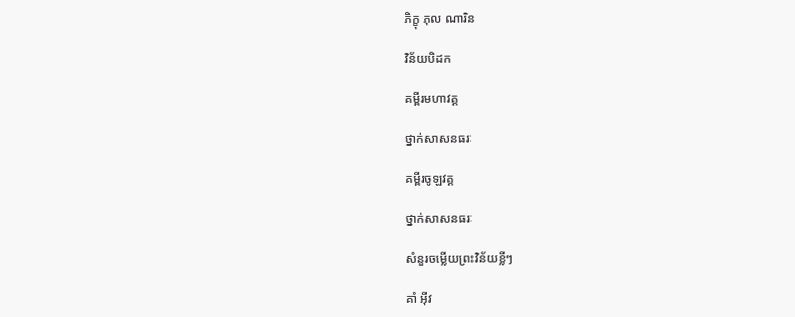ភិក្ខុ ភុល ណារិន

វិន័យបិដក

គម្ពីរមហាវគ្គ

ថ្នាក់សាសនធរៈ

គម្ពីរចូឡវគ្គ

ថ្នាក់សាសនធរៈ

សំនួរចម្លើយព្រះវិន័យខ្លីៗ

គាំ អ៊ីវ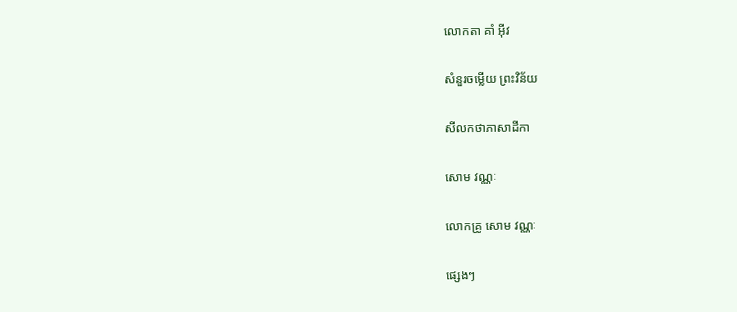លោកតា គាំ អ៊ីវ

សំនួរចម្លើយ ព្រះវិន័យ

សីលកថាភាសាដីកា

សោម វណ្ណៈ

លោកគ្រូ សោម វណ្ណៈ

ផ្សេងៗ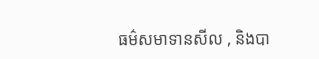ធម៌សមាទានសីល , និងបា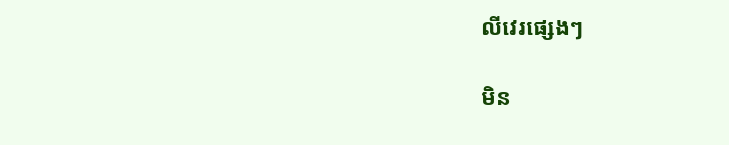លីវេរផ្សេងៗ

មិន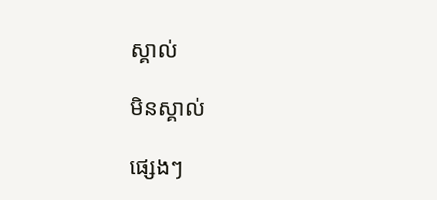ស្គាល់

មិនស្គាល់

ផ្សេងៗ